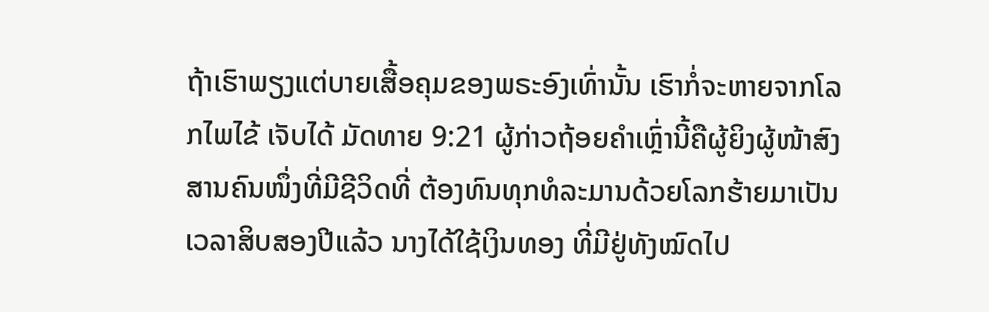ຖ້າເຮົາພຽງແຕ່ບາຍເສື້ອຄຸມຂອງພຣະອົງເທົ່ານັ້ນ ເຮົາກໍ່ຈະຫາຍຈາກໂລກໄພໄຂ້ ເຈັບໄດ້ ມັດທາຍ 9:21 ຜູ້ກ່າວຖ້ອຍຄຳເຫຼົ່ານີ້ຄືຜູ້ຍິງຜູ້ໜ້າສົງສານຄົນໜຶ່ງທີ່ມີຊີວິດທີ່ ຕ້ອງທົນທຸກທໍລະມານດ້ວຍໂລກຮ້າຍມາເປັນເວລາສິບສອງປີແລ້ວ ນາງໄດ້ໃຊ້ເງິນທອງ ທີ່ມີຢູ່ທັງໝົດໄປ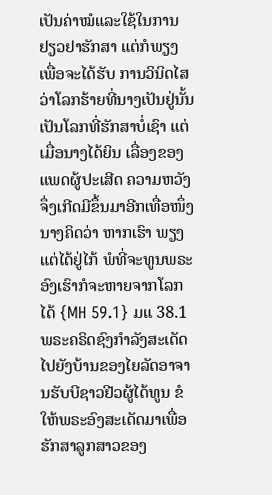ເປັນຄ່າໝໍແລະໃຊ້ໃນການຢຽວຢາຮັກສາ ແຕ່ກໍພຽງເພື່ອຈະໄດ້ຮັບ ການວິນິດໄສວ່າໂລກຮ້າຍທີ່ນາງເປັນຢູ່ນັ້ນເປັນໂລກທີ່ຮັກສາບໍ່ເຊົາ ແຕ່ເມື່ອນາງໄດ້ຍິນ ເລື່ອງຂອງແພດຜູ້ປະເສີດ ຄວາມຫວັງຈຶ່ງເກີດມີຂຶ້ນມາອີກເທື່ອໜຶ່ງ ນາງຄິດວ່າ ຫາກເຮົາ ພຽງແຕ່ໄດ້ຢູ່ໄກ້ ພໍທີ່ຈະທູນພຣະອົງເຮົາກໍຈະຫາຍຈາກໂລກໄດ້ {MH 59.1} ມແ 38.1
ພຣະຄຣິດຊົງກໍາລັງສະເດັດໄປຍັງບ້ານຂອງໄຍລັດອາຈານຮັບບີຊາວຢີວຜູ້ໄດ້ທູນ ຂໍໃຫ້ພຣະອົງສະເດັດມາເພື່ອຮັກສາລູກສາວຂອງ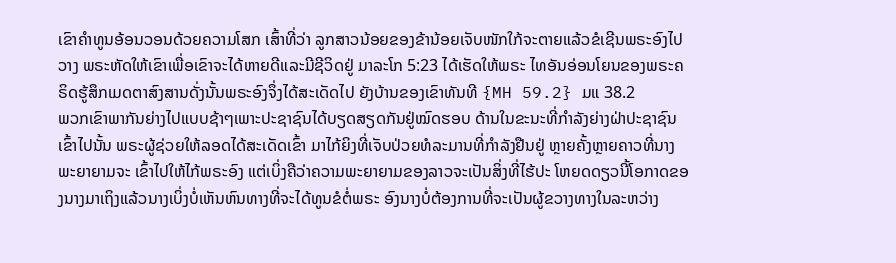ເຂົາຄໍາທູນອ້ອນວອນດ້ວຍຄວາມໂສກ ເສົ້າທີ່ວ່າ ລູກສາວນ້ອຍຂອງຂ້ານ້ອຍເຈັບໜັກໃກ້ຈະຕາຍແລ້ວຂໍເຊີນພຣະອົງໄປວາງ ພຣະຫັດໃຫ້ເຂົາເພື່ອເຂົາຈະໄດ້ຫາຍດີແລະມີຊີວິດຢູ່ ມາລະໂກ 5:23 ໄດ້ເຮັດໃຫ້ພຣະ ໄທອັນອ່ອນໂຍນຂອງພຣະຄຣິດຮູ້ສຶກເມດຕາສົງສານດັ່ງນັ້ນພຣະອົງຈຶ່ງໄດ້ສະເດັດໄປ ຍັງບ້ານຂອງເຂົາທັນທີ {MH 59.2} ມແ 38.2
ພວກເຂົາພາກັນຍ່າງໄປແບບຊ້າໆເພາະປະຊາຊົນໄດ້ບຽດສຽດກັນຢູ່ໝົດຮອບ ດ້ານໃນຂະນະທີ່ກໍາລັງຍ່າງຝ່າປະຊາຊົນເຂົ້າໄປນັ້ນ ພຣະຜູ້ຊ່ວຍໃຫ້ລອດໄດ້ສະເດັດເຂົ້າ ມາໄກ້ຍິງທີ່ເຈັບປ່ວຍທໍລະມານທີ່ກໍາລັງຢືນຢູ່ ຫຼາຍຄັ້ງຫຼາຍຄາວທີ່ນາງພະຍາຍາມຈະ ເຂົ້າໄປໃຫ້ໄກ້ພຣະອົງ ແຕ່ເບິ່ງຄືວ່າຄວາມພະຍາຍາມຂອງລາວຈະເປັນສິ່ງທີ່ໄຮ້ປະ ໂຫຍດດຽວນີ້ໂອກາດຂອງນາງມາເຖິງແລ້ວນາງເບິ່ງບໍ່ເຫັນຫົນທາງທີ່ຈະໄດ້ທູນຂໍຕໍ່ພຣະ ອົງນາງບໍ່ຕ້ອງການທີ່ຈະເປັນຜູ້ຂວາງທາງໃນລະຫວ່າງ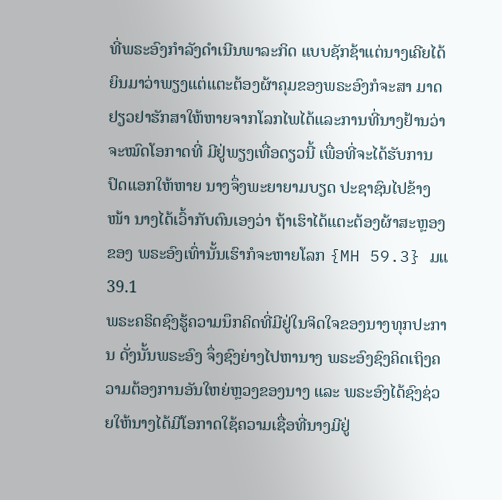ທີ່ພຣະອົງກໍາລັງດໍາເນີນພາລະກິດ ແບບຊັກຊ້າແຕ່ນາງເຄີຍໄດ້ຍິນມາວ່າພຽງແຕ່ແຕະຕ້ອງຜ້າຄຸມຂອງພຣະອົງກໍຈະສາ ມາດຢຽວຢາຮັກສາໃຫ້ຫາຍຈາກໂລກໄພໄດ້ແລະການທີ່ນາງຢ້ານວ່າຈະໝົດໂອກາດທີ່ ມີຢູ່ພຽງເທື່ອດຽວນີ້ ເພື່ອທີ່ຈະໄດ້ຮັບການປົດແອກໃຫ້ຫາຍ ນາງຈຶ່ງພະຍາຍາມບຽດ ປະຊາຊົນໄປຂ້າງໜ້າ ນາງໄດ້ເວົ້າກັບຕົນເອງວ່າ ຖ້າເຮົາໄດ້ແຕະຕ້ອງຜ້າສະຫຼອງຂອງ ພຣະອົງເທົ່ານັ້ນເຮົາກໍຈະຫາຍໂລກ {MH 59.3} ມແ 39.1
ພຣະຄຣິດຊົງຮູ້ຄວາມນຶກຄິດທີ່ມີຢູ່ໃນຈິດໃຈຂອງນາງທຸກປະການ ດັ່ງນັ້ນພຣະອົງ ຈຶ່ງຊົງຍ່າງໄປຫານາງ ພຣະອົງຊົງຄິດເຖິງຄວາມຕ້ອງການອັນໃຫຍ່ຫຼວງຂອງນາງ ແລະ ພຣະອົງໄດ້ຊົງຊ່ວຍໃຫ້ນາງໄດ້ມີໂອກາດໃຊ້ຄວາມເຊື່ອທີ່ນາງມີຢູ່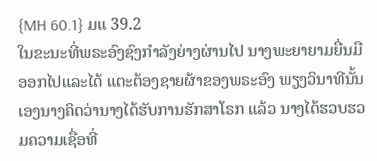{MH 60.1} ມແ 39.2
ໃນຂະນະທີ່ພຣະອົງຊົງກໍາລັງຍ່າງຜ່ານໄປ ນາງພະຍາຍາມຍື່ນມືອອກໄປແລະໄດ້ ແຕະຕ້ອງຊາຍຜ້າຂອງພຣະອົງ ພຽງວິນາທີນັ້ນເອງນາງຄິດວ່ານາງໄດ້ຮັບການຮັກສາໂຣກ ແລ້ວ ນາງໄດ້ຮວບຮວມຄວາມເຊື່ອທີ່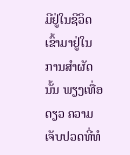ມີຢູ່ໃນຊີວິດເຂົ້າມາຢູ່ໃນການສໍາຜັດນັ້ນ ພຽງເທື່ອ ດຽວ ຄວາມເຈັບປວດທີ່ທໍ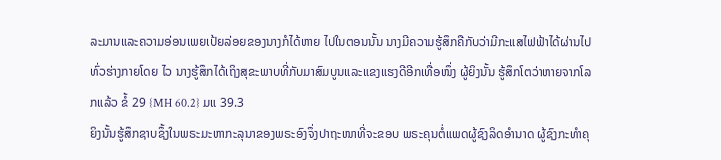ລະມານແລະຄວາມອ່ອນເພຍເປ້ຍລ່ອຍຂອງນາງກໍໄດ້ຫາຍ ໄປໃນຕອນນັ້ນ ນາງມີຄວາມຮູ້ສຶກຄືກັບວ່າມີກະແສໄຟຟ້າໄດ້ຜ່ານໄປທົ່ວຮ່າງກາຍໂດຍ ໄວ ນາງຮູ້ສຶກໄດ້ເຖິງສຸຂະພາບທີ່ກັບມາສົມບູນແລະແຂງແຮງດີອີກເທື່ອໜຶ່ງ ຜູ້ຍິງນັ້ນ ຮູ້ສຶກໂຕວ່າຫາຍຈາກໂລກແລ້ວ ຂໍ້ 29 {MH 60.2} ມແ 39.3
ຍິງນັ້ນຮູ້ສຶກຊາບຊຶ້ງໃນພຣະມະຫາກະລຸນາຂອງພຣະອົງຈຶ່ງປາຖະໜາທີ່ຈະຂອບ ພຣະຄຸນຕໍ່ແພດຜູ້ຊົງລິດອໍານາດ ຜູ້ຊົງກະທໍາຄຸ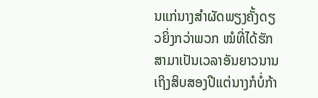ນແກ່ນາງສໍາຜັດພຽງຄັ້ງດຽວຍິ່ງກວ່າພວກ ໝໍທີ່ໄດ້ຮັກສາມາເປັນເວລາອັນຍາວນານເຖິງສິບສອງປີແຕ່ນາງກໍບໍ່ກ້າ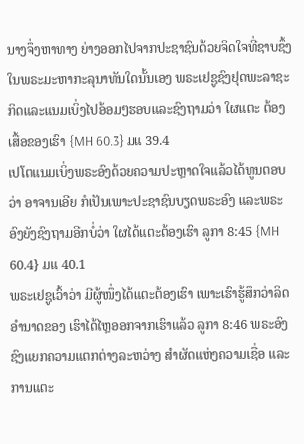ນາງຈຶ່ງຫາທາງ ຍ່າງອອກໄປຈາກປະຊາຊົນດ້ວຍຈິດໃຈທີ່ຊາບຊຶ້ງໃນພຣະມະຫາກະລຸນາທັນໃດນັ້ນເອງ ພຣະເຢຊູຊົງຢຸດພະລາຊະກິດແລະແນມເບິ່ງໄປອ້ອມໆຮອບແລະຊົງຖາມວ່າ ໃຜແຕະ ຕ້ອງເສື້ອຂອງເຮົາ {MH 60.3} ມແ 39.4
ເປໂຕແນມເບິ່ງພຣະອົງດ້ວຍຄວາມປະຫຼາດໃຈແລ້ວໄດ້ທູນຕອບວ່າ ອາຈານເອີຍ ກໍເປັນເພາະປະຊາຊົນບຽດພຣະອົງ ແລະພຣະອົງຍັງຊົງຖາມອີກບໍ່ວ່າ ໃຜໄດ້ແຕະຕ້ອງເຮົາ ລູກາ 8:45 {MH 60.4} ມແ 40.1
ພຣະເຢຊູເວົ້າວ່າ ມີຜູ້ໜຶ່ງໄດ້ແຕະຕ້ອງເຮົາ ເພາະເຮົາຮູ້ສຶກວ່າລິດອໍານາດຂອງ ເຮົາໄດ້ໄຫຼອອກຈາກເຮົາແລ້ວ ລູກາ 8:46 ພຣະອົງຊົງແຍກຄວາມແຕກຕ່າງລະຫວ່າງ ສໍາຜັດແຫ່ງຄວາມເຊື່ອ ແລະການແຕະ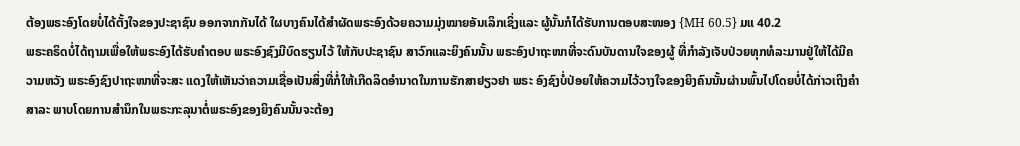ຕ້ອງພຣະອົງໂດຍບໍ່ໄດ້ຕັ້ງໃຈຂອງປະຊາຊົນ ອອກຈາກກັນໄດ້ ໃຜບາງຄົນໄດ້ສໍາຜັດພຣະອົງດ້ວຍຄວາມມຸ່ງໝາຍອັນເລິກເຊິ່ງແລະ ຜູ້ນັ້ນກໍໄດ້ຮັບການຕອບສະໜອງ {MH 60.5} ມແ 40.2
ພຣະຄຣິດບໍ່ໄດ້ຖາມເພື່ອໃຫ້ພຣະອົງໄດ້ຮັບຄໍາຕອບ ພຣະອົງຊົງມີບົດຮຽນໄວ້ ໃຫ້ກັບປະຊາຊົນ ສາວົກແລະຍິງຄົນນັ້ນ ພຣະອົງປາຖະໜາທີ່ຈະດົນບັນດານໃຈຂອງຜູ້ ທີ່ກໍາລັງເຈັບປ່ວຍທຸກທໍລະມານຢູ່ໃຫ້ໄດ້ມີຄວາມຫວັງ ພຣະອົງຊົງປາຖະໜາທີ່ຈະສະ ແດງໃຫ້ເຫັນວ່າຄວາມເຊື່ອເປັນສິ່ງທີ່ກໍ່ໃຫ້ເກີດລິດອໍານາດໃນການຮັກສາຢຽວຢາ ພຣະ ອົງຊົງບໍ່ປ່ອຍໃຫ້ຄວາມໄວ້ວາງໃຈຂອງຍິງຄົນນັ້ນຜ່ານພົ້ນໄປໂດຍບໍ່ໄດ້ກ່າວເຖິງຄໍາສາລະ ພາບໂດຍການສໍານຶກໃນພຣະກະລຸນາຕໍ່ພຣະອົງຂອງຍິງຄົນນັ້ນຈະຕ້ອງ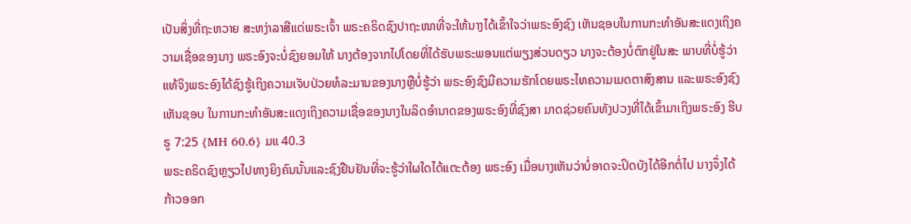ເປັນສິ່ງທີ່ຖະຫວາຍ ສະຫງ່າລາສີແດ່ພຣະເຈົ້າ ພຣະຄຣິດຊົງປາຖະໜາທີ່ຈະໃຫ້ນາງໄດ້ເຂົ້າໃຈວ່າພຣະອົງຊົງ ເຫັນຊອບໃນການກະທໍາອັນສະແດງເຖິງຄວາມເຊື່ອຂອງນາງ ພຣະອົງຈະບໍ່ຊົງຍອມໃຫ້ ນາງຕ້ອງຈາກໄປໂດຍທີ່ໄດ້ຮັບພຣະພອນແຕ່ພຽງສ່ວນດຽວ ນາງຈະຕ້ອງບໍ່ຕົກຢູ່ໃນສະ ພາບທີ່ບໍ່ຮູ້ວ່າແທ້ຈິງພຣະອົງໄດ້ຊົງຮູ້ເຖິງຄວາມເຈັບປ່ວຍທໍລະມານຂອງນາງຫຼືບໍ່ຮູ້ວ່າ ພຣະອົງຊົງມີຄວາມຮັກໂດຍພຣະໄທຄວາມເມດຕາສົງສານ ແລະພຣະອົງຊົງເຫັນຊອບ ໃນການກະທໍາອັນສະແດງເຖິງຄວາມເຊື່ອຂອງນາງໃນລິດອໍານາດຂອງພຣະອົງທີ່ຊົງສາ ມາດຊ່ວຍຄົນທັງປວງທີ່ໄດ້ເຂົ້າມາເຖິງພຣະອົງ ຮີບຣູ 7:25 {MH 60.6} ມແ 40.3
ພຣະຄຣິດຊົງຫຼຽວໄປທາງຍິງຄົນນັ້ນແລະຊົງຢືນຢັນທີ່ຈະຮູ້ວ່າໃຜໃດໄດ້ແຕະຕ້ອງ ພຣະອົງ ເມື່ອນາງເຫັນວ່າບໍ່ອາດຈະປິດບັງໄດ້ອີກຕໍ່ໄປ ນາງຈຶ່ງໄດ້ກ້າວອອກ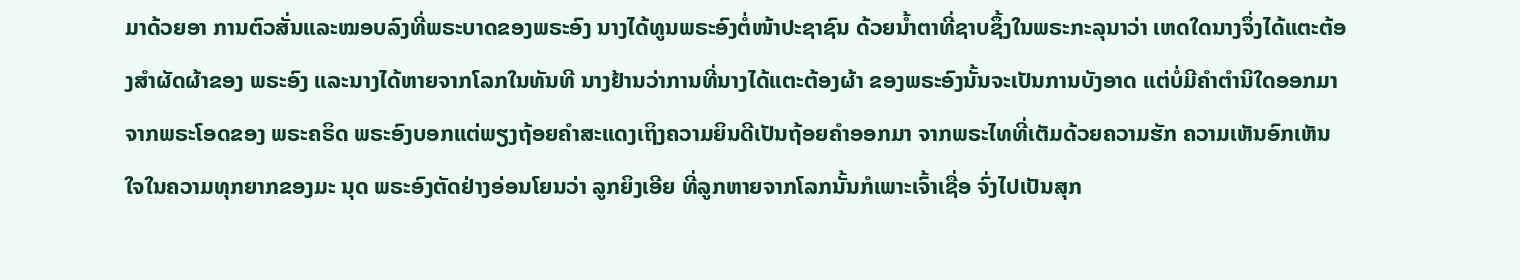ມາດ້ວຍອາ ການຕົວສັ່ນແລະໝອບລົງທີ່ພຣະບາດຂອງພຣະອົງ ນາງໄດ້ທູນພຣະອົງຕໍ່ໜ້າປະຊາຊົນ ດ້ວຍນໍ້າຕາທີ່ຊາບຊຶ້ງໃນພຣະກະລຸນາວ່າ ເຫດໃດນາງຈຶ່ງໄດ້ແຕະຕ້ອງສໍາຜັດຜ້າຂອງ ພຣະອົງ ແລະນາງໄດ້ຫາຍຈາກໂລກໃນທັນທີ ນາງຢ້ານວ່າການທີ່ນາງໄດ້ແຕະຕ້ອງຜ້າ ຂອງພຣະອົງນັ້ນຈະເປັນການບັງອາດ ແຕ່ບໍ່ມີຄໍາຕໍານິໃດອອກມາຈາກພຣະໂອດຂອງ ພຣະຄຣິດ ພຣະອົງບອກແຕ່ພຽງຖ້ອຍຄໍາສະແດງເຖິງຄວາມຍິນດີເປັນຖ້ອຍຄໍາອອກມາ ຈາກພຣະໄທທີ່ເຕັມດ້ວຍຄວາມຮັກ ຄວາມເຫັນອົກເຫັນໃຈໃນຄວາມທຸກຍາກຂອງມະ ນຸດ ພຣະອົງຕັດຢ່າງອ່ອນໂຍນວ່າ ລູກຍິງເອີຍ ທີ່ລູກຫາຍຈາກໂລກນັ້ນກໍເພາະເຈົ້າເຊື່ອ ຈົ່ງໄປເປັນສຸກ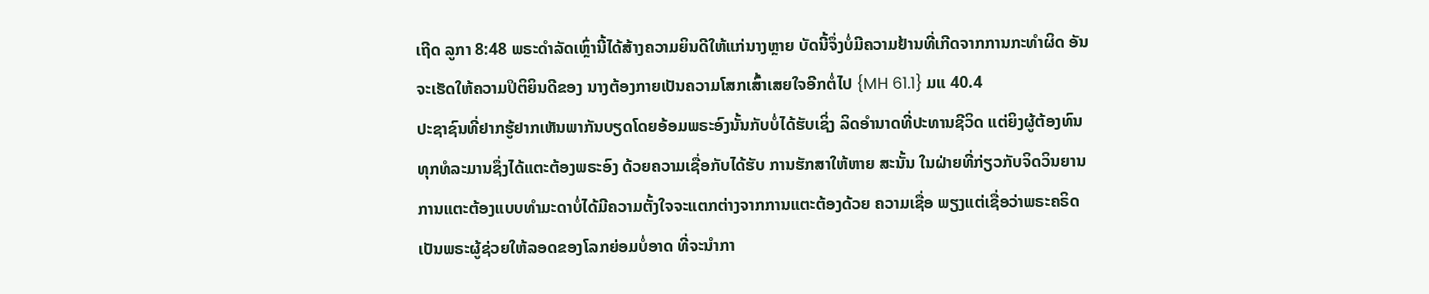ເຖີດ ລູກາ 8:48 ພຣະດໍາລັດເຫຼົ່ານີ້ໄດ້ສ້າງຄວາມຍິນດີໃຫ້ແກ່ນາງຫຼາຍ ບັດນີ້ຈຶ່ງບໍ່ມີຄວາມຢ້ານທີ່ເກີດຈາກການກະທໍາຜິດ ອັນຈະເຮັດໃຫ້ຄວາມປິຕິຍິນດີຂອງ ນາງຕ້ອງກາຍເປັນຄວາມໂສກເສົ້າເສຍໃຈອີກຕໍ່ໄປ {MH 61.1} ມແ 40.4
ປະຊາຊົນທີ່ຢາກຮູ້ຢາກເຫັນພາກັນບຽດໂດຍອ້ອມພຣະອົງນັ້ນກັບບໍ່ໄດ້ຮັບເຊິ່ງ ລິດອໍານາດທີ່ປະທານຊີວິດ ແຕ່ຍິງຜູ້ຕ້ອງທົນທຸກທໍລະມານຊຶ່ງໄດ້ແຕະຕ້ອງພຣະອົງ ດ້ວຍຄວາມເຊື່ອກັບໄດ້ຮັບ ການຮັກສາໃຫ້ຫາຍ ສະນັ້ນ ໃນຝ່າຍທີ່ກ່ຽວກັບຈິດວິນຍານ ການແຕະຕ້ອງແບບທໍາມະດາບໍ່ໄດ້ມີຄວາມຕັ້ງໃຈຈະແຕກຕ່າງຈາກການແຕະຕ້ອງດ້ວຍ ຄວາມເຊື່ອ ພຽງແຕ່ເຊື່ອວ່າພຣະຄຣິດເປັນພຣະຜູ້ຊ່ວຍໃຫ້ລອດຂອງໂລກຍ່ອມບໍ່ອາດ ທີ່ຈະນໍາກາ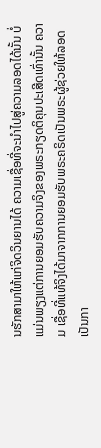ນຮັກສາມາໃຫ້ແກ່ຈິດວິນຍານໄດ້ ຄວາມເຊື່ອທີ່ຈະນໍາໄປສູ່ຄວາມລອດໄດ້ນັ້ນ ບໍ່ແມ່ນພຽງແຕ່ການຍອມຮັບຄວາມຈິງຂອງພຣະກຽດຕິຄຸນປະເສີດເທົ່ານັ້ນ ຄວາມ ເຊື່ອທີ່ແທ້ຈິງໄດ້ມາຈາກການຍອມຮັບພຣະຄຣິດເປັນພຣະຜູ້ຊ່ວຍໃຫ້ລອດເປັນກາ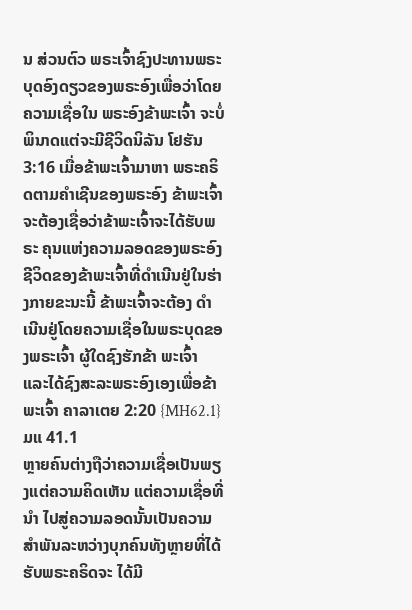ນ ສ່ວນຕົວ ພຣະເຈົ້າຊົງປະທານພຣະບຸດອົງດຽວຂອງພຣະອົງເພື່ອວ່າໂດຍຄວາມເຊື່ອໃນ ພຣະອົງຂ້າພະເຈົ້າ ຈະບໍ່ພິນາດແຕ່ຈະມີຊີວິດນິລັນ ໂຢຮັນ 3:16 ເມື່ອຂ້າພະເຈົ້າມາຫາ ພຣະຄຣິດຕາມຄໍາເຊີນຂອງພຣະອົງ ຂ້າພະເຈົ້າຈະຕ້ອງເຊື່ອວ່າຂ້າພະເຈົ້າຈະໄດ້ຮັບພຣະ ຄຸນແຫ່ງຄວາມລອດຂອງພຣະອົງ ຊີວິດຂອງຂ້າພະເຈົ້າທີ່ດໍາເນີນຢູ່ໃນຮ່າງກາຍຂະນະນີ້ ຂ້າພະເຈົ້າຈະຕ້ອງ ດໍາເນີນຢູ່ໂດຍຄວາມເຊື່ອໃນພຣະບຸດຂອງພຣະເຈົ້າ ຜູ້ໃດຊົງຮັກຂ້າ ພະເຈົ້າ ແລະໄດ້ຊົງສະລະພຣະອົງເອງເພື່ອຂ້າພະເຈົ້າ ຄາລາເຕຍ 2:20 {MH62.1} ມແ 41.1
ຫຼາຍຄົນຕ່າງຖືວ່າຄວາມເຊື່ອເປັນພຽງແຕ່ຄວາມຄິດເຫັນ ແຕ່ຄວາມເຊື່ອທີ່ນໍາ ໄປສູ່ຄວາມລອດນັ້ນເປັນຄວາມສໍາພັນລະຫວ່າງບຸກຄົນທັງຫຼາຍທີ່ໄດ້ຮັບພຣະຄຣິດຈະ ໄດ້ມີ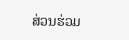ສ່ວນຮ່ວມ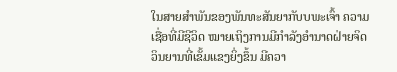ໃນສາຍສໍາພັນຂອງພັນທະສັນຍາກັບບພະເຈົ້າ ຄວາມເຊື່ອທີ່ມີຊີວິດ ໝາຍເຖິງການມີກໍາລັງອໍານາດຝ່າຍຈິດວິນຍານທີ່ເຂັ້ມແຂງຍິ່ງຂຶ້ນ ມີຄວາ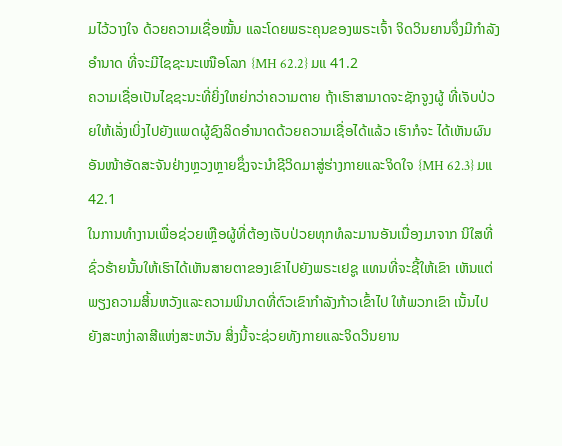ມໄວ້ວາງໃຈ ດ້ວຍຄວາມເຊື່ອໝັ້ນ ແລະໂດຍພຣະຄຸນຂອງພຣະເຈົ້າ ຈິດວິນຍານຈຶ່ງມີກໍາລັງອໍານາດ ທີ່ຈະມີໄຊຊະນະເໜືອໂລກ {MH 62.2} ມແ 41.2
ຄວາມເຊື່ອເປັນໄຊຊະນະທີ່ຍິ່ງໃຫຍ່ກວ່າຄວາມຕາຍ ຖ້າເຮົາສາມາດຈະຊັກຈູງຜູ້ ທີ່ເຈັບປ່ວຍໃຫ້ເລັ່ງເບິ່ງໄປຍັງແພດຜູ້ຊົງລິດອໍານາດດ້ວຍຄວາມເຊື່ອໄດ້ແລ້ວ ເຮົາກໍຈະ ໄດ້ເຫັນຜົນອັນໜ້າອັດສະຈັນຢ່າງຫຼວງຫຼາຍຊຶ່ງຈະນໍາຊີວິດມາສູ່ຮ່າງກາຍແລະຈິດໃຈ {MH 62.3} ມແ 42.1
ໃນການທໍາງານເພື່ອຊ່ວຍເຫຼືອຜູ້ທີ່ຕ້ອງເຈັບປ່ວຍທຸກທໍລະມານອັນເນື່ອງມາຈາກ ນິໃສທີ່ຊົ່ວຮ້າຍນັ້ນໃຫ້ເຮົາໄດ້ເຫັນສາຍຕາຂອງເຂົາໄປຍັງພຣະເຢຊູ ແທນທີ່ຈະຊີ້ໃຫ້ເຂົາ ເຫັນແຕ່ພຽງຄວາມສິ້ນຫວັງແລະຄວາມພິນາດທີ່ຕົວເຂົາກໍາລັງກ້າວເຂົ້າໄປ ໃຫ້ພວກເຂົາ ເນັ້ນໄປຍັງສະຫງ່າລາສີແຫ່ງສະຫວັນ ສິ່ງນີ້ຈະຊ່ວຍທັງກາຍແລະຈິດວິນຍານ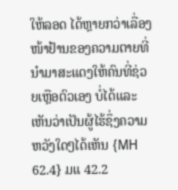ໃຫ້ລອດ ໄດ້ຫຼາຍກວ່າເລື່ອງໜ້າຢ້ານຂອງຄວາມຕາຍທີ່ນໍາມາສະແດງໃຫ້ຄົນທີ່ຊ່ວຍເຫຼືອຕົວເອງ ບໍ່ໄດ້ແລະເຫັນວ່າເປັນຜູ້ໄຮ້ຊຶ່ງຄວາມຫວັງໃດໆໄດ້ເຫັນ {MH 62.4} ມແ 42.2